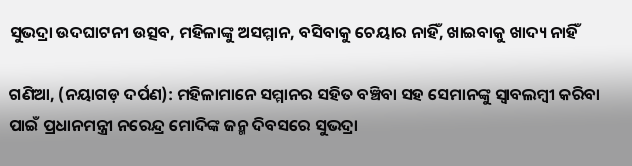ସୁଭଦ୍ରା ଉଦଘାଟନୀ ଉତ୍ସବ, ମହିଳାଙ୍କୁ ଅସମ୍ମାନ, ବସିବାକୁ ଚେୟାର ନାହିଁ, ଖାଇବାକୁ ଖାଦ୍ୟ ନାହିଁ

ଗଣିଆ, (ନୟାଗଡ଼ ଦର୍ପଣ): ମହିଳାମାନେ ସମ୍ମାନର ସହିତ ବଞ୍ଚିବା ସହ ସେମାନଙ୍କୁ ସ୍ବାବଲମ୍ବୀ କରିବା ପାଇଁ ପ୍ରଧାନମନ୍ତ୍ରୀ ନରେନ୍ଦ୍ର ମୋଦିଙ୍କ ଜନ୍ମ ଦିବସରେ ସୁଭଦ୍ରା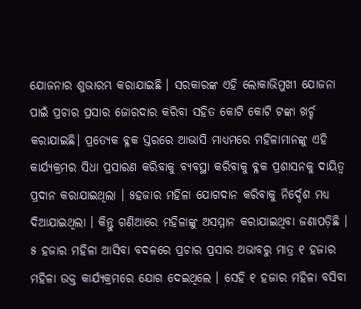ଯୋଜନାର ଶୁଭାରମ୍ଭ କରାଯାଇଛି । ସରକାରଙ୍କ ଏହି ଲୋକାଭିମୁଖୀ ଯୋଜନା ପାଇଁ ପ୍ରଚାର ପ୍ରସାର ଜୋରଦାର କରିବା ସହିତ କୋଟି କୋଟି ଟଙ୍କା ଖର୍ଚ୍ଚ କରାଯାଇଛି। ପ୍ରତ୍ୟେକ ବ୍ଳକ ସ୍ତରରେ ଆଭାସି ମାଧ୍ୟମରେ ମହିଳାମାନଙ୍କୁ ଏହି କାର୍ଯ୍ୟକ୍ରମର ସିଧା ପ୍ରସାରଣ କରିବାକୁ ବ୍ୟବସ୍ଥା କରିବାକୁ ବ୍ଳକ ପ୍ରଶାସନକୁ ଦାୟିତ୍ବ ପ୍ରଦାନ କରାଯାଇଥିଲା । ୫ହଜାର ମହିଳା ଯୋଗଦାନ କରିବାକୁ ନିର୍ଦ୍ଦେଶ ମଧ୍ୟ ଦିଆଯାଇଥିଲା । କିନ୍ତୁ ଗଣିଆରେ ମହିଳାଙ୍କୁ ଅସମ୍ମାନ କରାଯାଇଥିବା ଜଣାପଡ଼ିଛି । ୫ ହଜାର ମହିଳା ଆସିବା ବଦଳରେ ପ୍ରଚାର ପ୍ରସାର ଅଭାବରୁ ମାତ୍ର ୧ ହଜାର ମହିଳା ଉକ୍ତ କାର୍ଯ୍ୟକ୍ରମରେ ଯୋଗ ଦେଇଥିଲେ । ସେହି ୧ ହଜାର ମହିଳା ବସିବା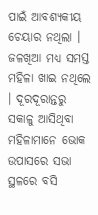ପାଇଁ ଆବଶ୍ୟକୀୟ ଚେୟାର ନଥିଲା । ଜଳଖିଆ ମଧ୍ୟ ସମସ୍ତ ମହିଳା ଖାଇ ନଥିଲେ । ଦୂରଦୂରାନ୍ତରୁ ସକାଳୁ ଆସିଥିବା ମହିଳାମାନେ ଭୋକ ଉପାସରେ ସଭା ସ୍ଥଳରେ ବସି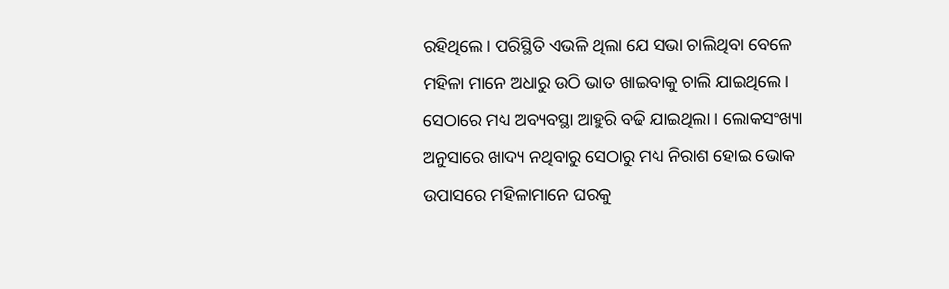ରହିଥିଲେ। ପରିସ୍ଥିତି ଏଭଳି ଥିଲା ଯେ ସଭା ଚାଲିଥିବା ବେଳେ ମହିଳା ମାନେ ଅଧାରୁ ଉଠି ଭାତ ଖାଇବାକୁ ଚାଲି ଯାଇଥିଲେ। ସେଠାରେ ମଧ୍ୟ ଅବ୍ୟବସ୍ଥା ଆହୁରି ବଢି ଯାଇଥିଲା । ଲୋକସଂଖ୍ୟା ଅନୁସାରେ ଖାଦ୍ୟ ନଥିବାରୁ ସେଠାରୁ ମଧ୍ୟ ନିରାଶ ହୋଇ ଭୋକ ଉପାସରେ ମହିଳାମାନେ ଘରକୁ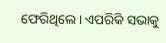ଫେରିଥିଲେ। ଏପରିକି ସଭାକୁ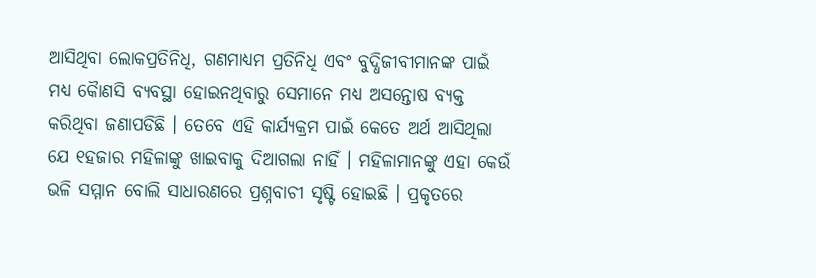ଆସିଥିବା ଲୋକପ୍ରତିନିଧି, ଗଣମାଧ୍ୟମ ପ୍ରତିନିଧି ଏବଂ ବୁଦ୍ଧିଜୀବୀମାନଙ୍କ ପାଇଁ ମଧ୍ୟ କୈାଣସି ବ୍ୟବସ୍ଥା ହୋଇନଥିବାରୁ ସେମାନେ ମଧ୍ୟ ଅସନ୍ତୋଷ ବ୍ୟକ୍ତ କରିଥିବା ଜଣାପଡିଛି । ତେବେ ଏହି କାର୍ଯ୍ୟକ୍ରମ ପାଇଁ କେତେ ଅର୍ଥ ଆସିଥିଲା ଯେ ୧ହଜାର ମହିଳାଙ୍କୁ ଖାଇବାକୁ ଦିଆଗଲା ନାହିଁ । ମହିଳାମାନଙ୍କୁ ଏହା କେଉଁ ଭଳି ସମ୍ମାନ ବୋଲି ସାଧାରଣରେ ପ୍ରଶ୍ନବାଚୀ ସୃଷ୍ଟି ହୋଇଛି । ପ୍ରକୃତରେ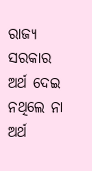ରାଜ୍ୟ ସରକାର ଅର୍ଥ ଦେଇ ନଥିଲେ ନା ଅର୍ଥ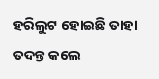ହରିଲୁଟ ହୋଇଛି ତାହା ତଦନ୍ତ କଲେ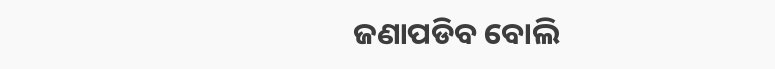ଜଣାପଡିବ ବୋଲି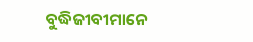ବୁଦ୍ଧିଜୀବୀମାନେ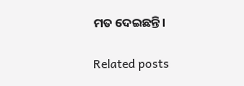ମତ ଦେଇଛନ୍ତି।

Related posts